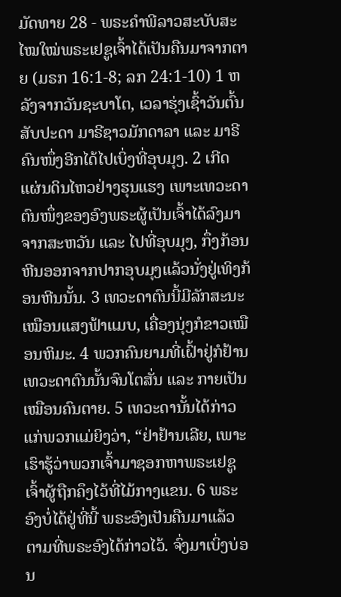ມັດທາຍ 28 - ພຣະຄຳພີລາວສະບັບສະໄໝໃໝ່ພຣະເຢຊູເຈົ້າໄດ້ເປັນຄືນມາຈາກຕາຍ (ມຣກ 16:1-8; ລກ 24:1-10) 1 ຫລັງຈາກວັນຊະບາໂຕ, ເວລາຮຸ່ງເຊົ້າວັນຕົ້ນສັບປະດາ ມາຣີຊາວມັກດາລາ ແລະ ມາຣີຄົນໜຶ່ງອີກໄດ້ໄປເບິ່ງທີ່ອຸບມຸງ. 2 ເກີດແຜ່ນດິນໄຫວຢ່າງຮຸນແຮງ ເພາະເທວະດາຕົນໜຶ່ງຂອງອົງພຣະຜູ້ເປັນເຈົ້າໄດ້ລົງມາຈາກສະຫວັນ ແລະ ໄປທີ່ອຸບມຸງ, ກຶ່ງກ້ອນຫີນອອກຈາກປາກອຸບມຸງແລ້ວນັ່ງຢູ່ເທິງກ້ອນຫີນນັ້ນ. 3 ເທວະດາຕົນນີ້ມີລັກສະນະເໝືອນແສງຟ້າແມບ, ເຄື່ອງນຸ່ງກໍຂາວເໝືອນຫິມະ. 4 ພວກຄົນຍາມທີ່ເຝົ້າຢູ່ກໍຢ້ານເທວະດາຕົນນັ້ນຈົນໂຕສັ່ນ ແລະ ກາຍເປັນເໝືອນຄົນຕາຍ. 5 ເທວະດານັ້ນໄດ້ກ່າວແກ່ພວກແມ່ຍິງວ່າ, “ຢ່າຢ້ານເລີຍ, ເພາະເຮົາຮູ້ວ່າພວກເຈົ້າມາຊອກຫາພຣະເຢຊູເຈົ້າຜູ້ຖືກຄຶງໄວ້ທີ່ໄມ້ກາງແຂນ. 6 ພຣະອົງບໍ່ໄດ້ຢູ່ທີ່ນີ້ ພຣະອົງເປັນຄືນມາແລ້ວ ຕາມທີ່ພຣະອົງໄດ້ກ່າວໄວ້. ຈົ່ງມາເບິ່ງບ່ອນ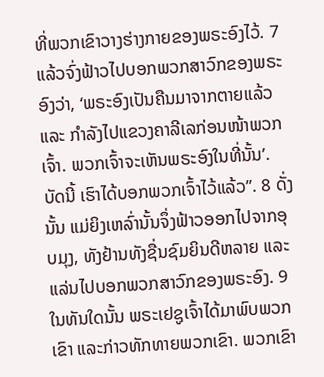ທີ່ພວກເຂົາວາງຮ່າງກາຍຂອງພຣະອົງໄວ້. 7 ແລ້ວຈົ່ງຟ້າວໄປບອກພວກສາວົກຂອງພຣະອົງວ່າ, ‘ພຣະອົງເປັນຄືນມາຈາກຕາຍແລ້ວ ແລະ ກຳລັງໄປແຂວງຄາລີເລກ່ອນໜ້າພວກເຈົ້າ. ພວກເຈົ້າຈະເຫັນພຣະອົງໃນທີ່ນັ້ນ’. ບັດນີ້ ເຮົາໄດ້ບອກພວກເຈົ້າໄວ້ແລ້ວ”. 8 ດັ່ງນັ້ນ ແມ່ຍິງເຫລົ່ານັ້ນຈຶ່ງຟ້າວອອກໄປຈາກອຸບມຸງ, ທັງຢ້ານທັງຊື່ນຊົມຍິນດີຫລາຍ ແລະ ແລ່ນໄປບອກພວກສາວົກຂອງພຣະອົງ. 9 ໃນທັນໃດນັ້ນ ພຣະເຢຊູເຈົ້າໄດ້ມາພົບພວກເຂົາ ແລະກ່າວທັກທາຍພວກເຂົາ. ພວກເຂົາ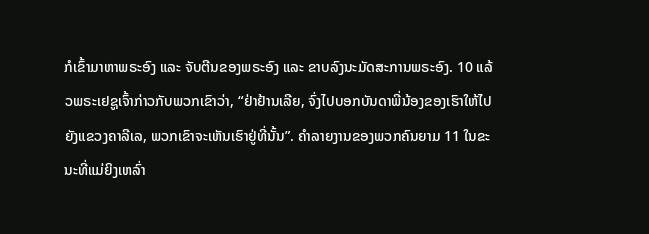ກໍເຂົ້າມາຫາພຣະອົງ ແລະ ຈັບຕີນຂອງພຣະອົງ ແລະ ຂາບລົງນະມັດສະການພຣະອົງ. 10 ແລ້ວພຣະເຢຊູເຈົ້າກ່າວກັບພວກເຂົາວ່າ, “ຢ່າຢ້ານເລີຍ, ຈົ່ງໄປບອກບັນດາພີ່ນ້ອງຂອງເຮົາໃຫ້ໄປຍັງແຂວງຄາລີເລ, ພວກເຂົາຈະເຫັນເຮົາຢູ່ທີ່ນັ້ນ”. ຄຳລາຍງານຂອງພວກຄົນຍາມ 11 ໃນຂະນະທີ່ແມ່ຍິງເຫລົ່າ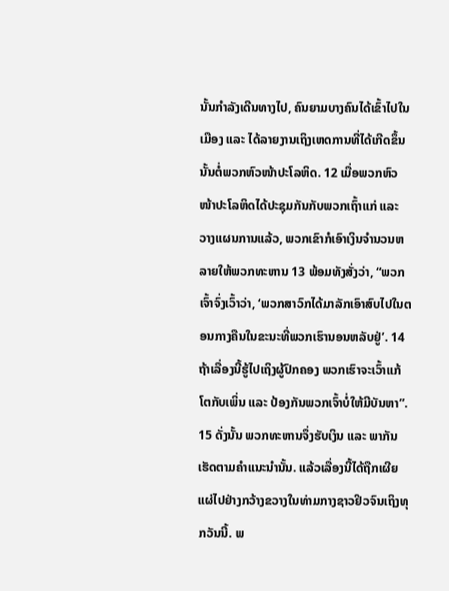ນັ້ນກຳລັງເດີນທາງໄປ, ຄົນຍາມບາງຄົນໄດ້ເຂົ້າໄປໃນເມືອງ ແລະ ໄດ້ລາຍງານເຖິງເຫດການທີ່ໄດ້ເກີດຂຶ້ນນັ້ນຕໍ່ພວກຫົວໜ້າປະໂລຫິດ. 12 ເມື່ອພວກຫົວໜ້າປະໂລຫິດໄດ້ປະຊຸມກັນກັບພວກເຖົ້າແກ່ ແລະ ວາງແຜນການແລ້ວ, ພວກເຂົາກໍເອົາເງິນຈໍານວນຫລາຍໃຫ້ພວກທະຫານ 13 ພ້ອມທັງສັ່ງວ່າ, “ພວກເຈົ້າຈົ່ງເວົ້າວ່າ, ‘ພວກສາວົກໄດ້ມາລັກເອົາສົບໄປໃນຕອນກາງຄືນໃນຂະນະທີ່ພວກເຮົານອນຫລັບຢູ່’. 14 ຖ້າເລື່ອງນີ້ຮູ້ໄປເຖິງຜູ້ປົກຄອງ ພວກເຮົາຈະເວົ້າແກ້ໂຕກັບເພິ່ນ ແລະ ປ້ອງກັນພວກເຈົ້າບໍ່ໃຫ້ມີບັນຫາ”. 15 ດັ່ງນັ້ນ ພວກທະຫານຈຶ່ງຮັບເງິນ ແລະ ພາກັນເຮັດຕາມຄຳແນະນໍານັ້ນ. ແລ້ວເລື່ອງນີ້ໄດ້ຖືກເຜີຍແຜ່ໄປຢ່າງກວ້າງຂວາງໃນທ່າມກາງຊາວຢິວຈົນເຖິງທຸກວັນນີ້. ພ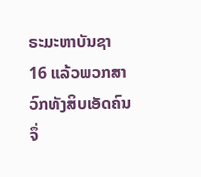ຣະມະຫາບັນຊາ 16 ແລ້ວພວກສາວົກທັງສິບເອັດຄົນຈຶ່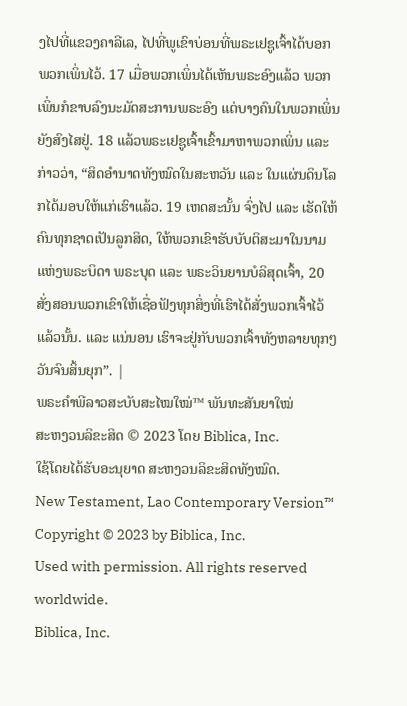ງໄປທີ່ແຂວງຄາລີເລ, ໄປທີ່ພູເຂົາບ່ອນທີ່ພຣະເຢຊູເຈົ້າໄດ້ບອກພວກເພິ່ນໄວ້. 17 ເມື່ອພວກເພິ່ນໄດ້ເຫັນພຣະອົງແລ້ວ ພວກເພິ່ນກໍຂາບລົງນະມັດສະການພຣະອົງ ແຕ່ບາງຄົນໃນພວກເພິ່ນຍັງສົງໄສຢູ່. 18 ແລ້ວພຣະເຢຊູເຈົ້າເຂົ້າມາຫາພວກເພິ່ນ ແລະ ກ່າວວ່າ, “ສິດອຳນາດທັງໝົດໃນສະຫວັນ ແລະ ໃນແຜ່ນດິນໂລກໄດ້ມອບໃຫ້ແກ່ເຮົາແລ້ວ. 19 ເຫດສະນັ້ນ ຈົ່ງໄປ ແລະ ເຮັດໃຫ້ຄົນທຸກຊາດເປັນລູກສິດ, ໃຫ້ພວກເຂົາຮັບບັບຕິສະມາໃນນາມແຫ່ງພຣະບິດາ ພຣະບຸດ ແລະ ພຣະວິນຍານບໍລິສຸດເຈົ້າ, 20 ສັ່ງສອນພວກເຂົາໃຫ້ເຊື່ອຟັງທຸກສິ່ງທີ່ເຮົາໄດ້ສັ່ງພວກເຈົ້າໄວ້ແລ້ວນັ້ນ. ແລະ ແນ່ນອນ ເຮົາຈະຢູ່ກັບພວກເຈົ້າທັງຫລາຍທຸກໆວັນຈົນສິ້ນຍຸກ”. |
ພຣະຄຳພີລາວສະບັບສະໄໝໃໝ່™ ພັນທະສັນຍາໃໝ່
ສະຫງວນລິຂະສິດ © 2023 ໂດຍ Biblica, Inc.
ໃຊ້ໂດຍໄດ້ຮັບອະນຸຍາດ ສະຫງວນລິຂະສິດທັງໝົດ.
New Testament, Lao Contemporary Version™
Copyright © 2023 by Biblica, Inc.
Used with permission. All rights reserved worldwide.
Biblica, Inc.